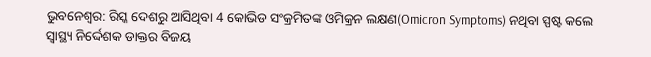ଭୁବନେଶ୍ବର: ରିସ୍କ ଦେଶରୁ ଆସିଥିବା 4 କୋଭିଡ ସଂକ୍ରମିତଙ୍କ ଓମିକ୍ରନ ଲକ୍ଷଣ(Omicron Symptoms) ନଥିବା ସ୍ପଷ୍ଟ କଲେ ସ୍ବାସ୍ଥ୍ୟ ନିର୍ଦ୍ଦେଶକ ଡାକ୍ତର ବିଜୟ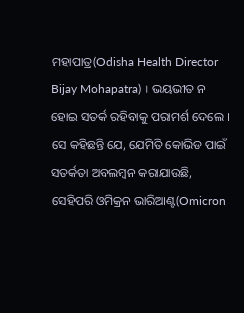ମହାପାତ୍ର(Odisha Health Director Bijay Mohapatra) । ଭୟଭୀତ ନ ହୋଇ ସତର୍କ ରହିବାକୁ ପରାମର୍ଶ ଦେଲେ ।
ସେ କହିଛନ୍ତି ଯେ, ଯେମିତି କୋଭିଡ ପାଇଁ ସତର୍କତା ଅବଲମ୍ବନ କରାଯାଉଛି, ସେହିପରି ଓମିକ୍ରନ ଭାରିଆଣ୍ଟ(Omicron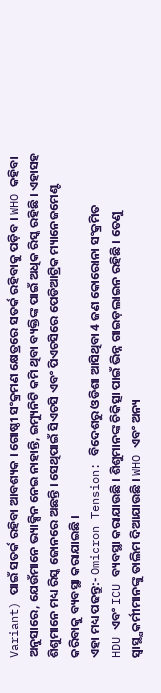Variant) ପାଇଁ ସତର୍କ ରହିବା ଆବଶ୍ୟକ । ଗୋଷ୍ଠୀ ସଂକ୍ରମଣ କ୍ଷେତ୍ରରେ ସତର୍କ ରହିବାକୁ ପଡ଼ିବ । WHO କହିବା ଅନୁସାରେ, ଯେଉଁମାନେ ଭ୍ୟାକ୍ସିନ ନେଇ ନାହାନ୍ତି, ଇମ୍ୟୁନିଟି କମି ଥିବା ବ୍ୟକ୍ତିଙ୍କ ପାଇଁ ଅଧିକ ରିସ୍କ ରହିଛି । ଏହାସହ ଶିଶୁମାନେ ମଧ୍ୟ ରିସ୍କ ଜୋନରେ ଅଛନ୍ତି । ସେଥିପାଇଁ ସିଏଚସି ଏବଂ ପିଏଚସିରେ ପେଡିଆଟ୍ରିକ ମ୍ୟାନେଜମେଣ୍ଟ କରିବାକୁ ବ୍ୟବସ୍ଥା କରାଯାଇଛି ।
ଏହା ମଧ୍ୟ ପଢନ୍ତୁ:- Omicron Tension: ବିଦେଶରୁ ଓଡିଶା ଆସିଥିବା 4 ଜଣ କୋରୋନା ସଂକ୍ରମିତ
HDU ଏବଂ ICU ବ୍ୟବସ୍ଥା କରାଯାଉଛି । ଶିଶୁମାନଙ୍କ ଚିକିତ୍ସା ପାଇଁ ଭିନ୍ନ ଗାଇଡ଼ଲାଇନ ରହିଛି । ତେଣୁ ସ୍ବାସ୍ଥ୍ଯକର୍ମୀମାନଙ୍କୁ ତାଲିମ ଦିଆଯାଉଛି । WHO ଏବଂ ଅନ୍ୟ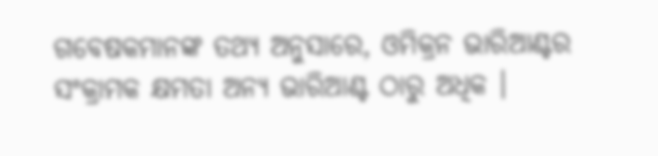ଗବେଷକମାନଙ୍କ ତଥ୍ୟ ଅନୁସାରେ, ଓମିକ୍ରନ ଭାରିଆଣ୍ଟର ସଂକ୍ରାମକ କ୍ଷମତା ଅନ୍ୟ ଭାରିଆଣ୍ଟ ଠାରୁ ଅଧିକ ।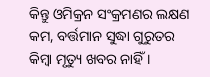କିନ୍ତୁ ଓମିକ୍ରନ ସଂକ୍ରମଣର ଲକ୍ଷଣ କମ, ବର୍ତ୍ତମାନ ସୁଦ୍ଧା ଗୁରୁତର କିମ୍ବା ମୃତ୍ୟୁ ଖବର ନାହିଁ ।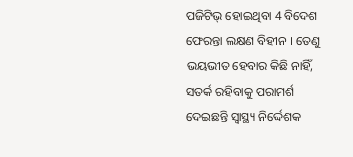ପଜିଟିଭ୍ ହୋଇଥିବା 4 ବିଦେଶ ଫେରନ୍ତା ଲକ୍ଷଣ ବିହୀନ । ତେଣୁ ଭୟଭୀତ ହେବାର କିଛି ନାହିଁ, ସତର୍କ ରହିବାକୁ ପରାମର୍ଶ ଦେଇଛନ୍ତି ସ୍ବାସ୍ଥ୍ୟ ନିର୍ଦ୍ଦେଶକ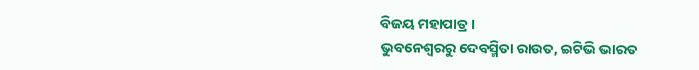ବିଜୟ ମହାପାତ୍ର ।
ଭୁବନେଶ୍ବରରୁ ଦେବସ୍ମିତା ରାଉତ, ଇଟିଭି ଭାରତ